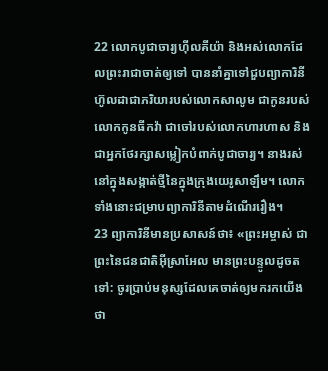22 លោកបូជាចារ្យហ៊ីលគីយ៉ា និងអស់លោកដែលព្រះរាជាចាត់ឲ្យទៅ បាននាំគ្នាទៅជួបព្យាការិនីហ៊ូលដាជាភរិយារបស់លោកសាលូម ជាកូនរបស់លោកកូនធីកវ៉ា ជាចៅរបស់លោកហារហាស និងជាអ្នកថែរក្សាសម្លៀកបំពាក់បូជាចារ្យ។ នាងរស់នៅក្នុងសង្កាត់ថ្មីនៃក្នុងក្រុងយេរូសាឡឹម។ លោកទាំងនោះជម្រាបព្យាការិនីតាមដំណើររឿង។
23 ព្យាការិនីមានប្រសាសន៍ថា៖ «ព្រះអម្ចាស់ ជាព្រះនៃជនជាតិអ៊ីស្រាអែល មានព្រះបន្ទូលដូចតទៅ: ចូរប្រាប់មនុស្សដែលគេចាត់ឲ្យមករកយើងថា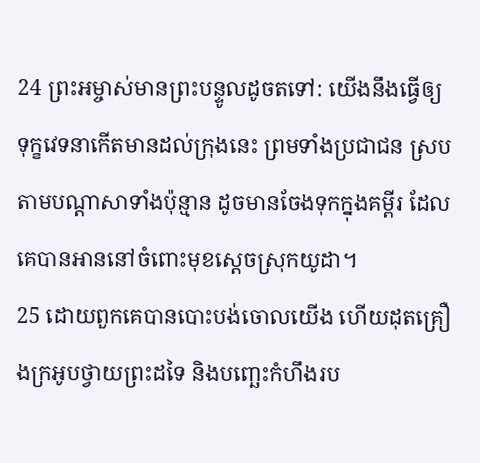24 ព្រះអម្ចាស់មានព្រះបន្ទូលដូចតទៅ: យើងនឹងធ្វើឲ្យទុក្ខវេទនាកើតមានដល់ក្រុងនេះ ព្រមទាំងប្រជាជន ស្របតាមបណ្ដាសាទាំងប៉ុន្មាន ដូចមានចែងទុកក្នុងគម្ពីរ ដែលគេបានអាននៅចំពោះមុខស្ដេចស្រុកយូដា។
25 ដោយពួកគេបានបោះបង់ចោលយើង ហើយដុតគ្រឿងក្រអូបថ្វាយព្រះដទៃ និងបញ្ឆេះកំហឹងរប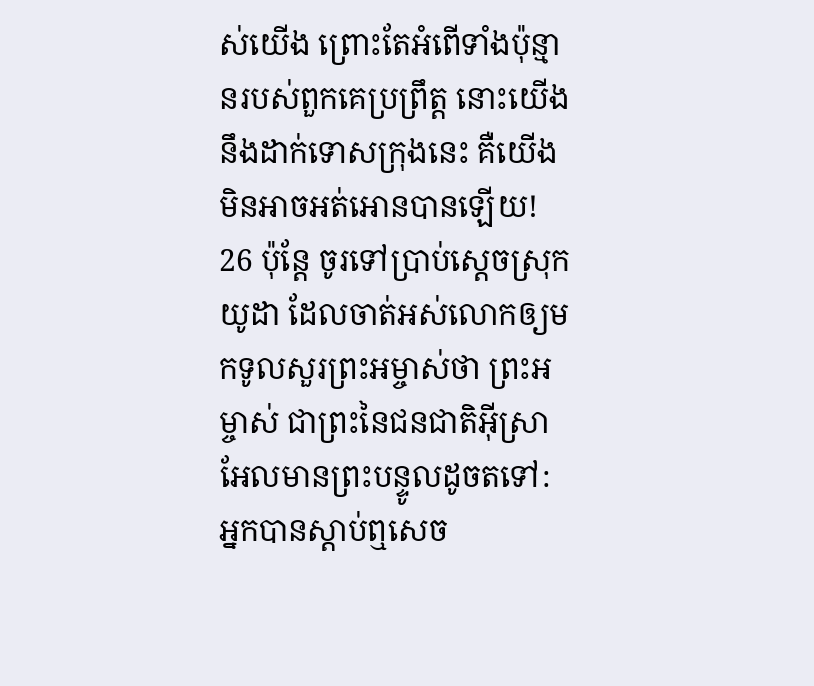ស់យើង ព្រោះតែអំពើទាំងប៉ុន្មានរបស់ពួកគេប្រព្រឹត្ត នោះយើងនឹងដាក់ទោសក្រុងនេះ គឺយើងមិនអាចអត់អោនបានឡើយ!
26 ប៉ុន្តែ ចូរទៅប្រាប់ស្ដេចស្រុកយូដា ដែលចាត់អស់លោកឲ្យមកទូលសួរព្រះអម្ចាស់ថា ព្រះអម្ចាស់ ជាព្រះនៃជនជាតិអ៊ីស្រាអែលមានព្រះបន្ទូលដូចតទៅ: អ្នកបានស្ដាប់ឮសេច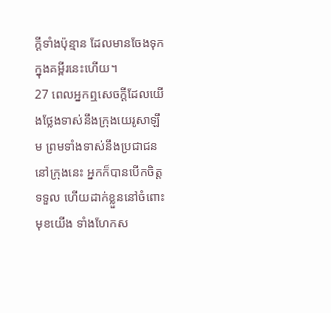ក្ដីទាំងប៉ុន្មាន ដែលមានចែងទុកក្នុងគម្ពីរនេះហើយ។
27 ពេលអ្នកឮសេចក្ដីដែលយើងថ្លែងទាស់នឹងក្រុងយេរូសាឡឹម ព្រមទាំងទាស់នឹងប្រជាជននៅក្រុងនេះ អ្នកក៏បានបើកចិត្តទទួល ហើយដាក់ខ្លួននៅចំពោះមុខយើង ទាំងហែកស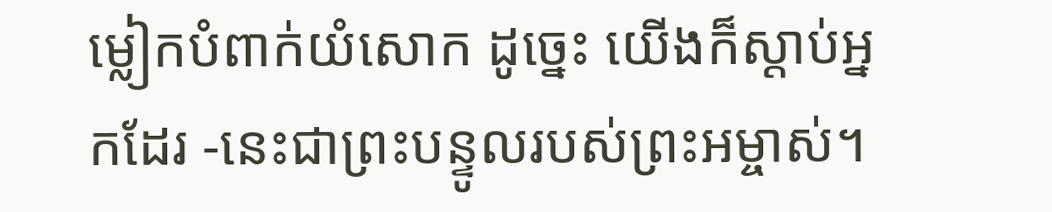ម្លៀកបំពាក់យំសោក ដូច្នេះ យើងក៏ស្ដាប់អ្នកដែរ -នេះជាព្រះបន្ទូលរបស់ព្រះអម្ចាស់។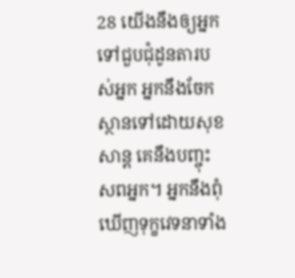28 យើងនឹងឲ្យអ្នកទៅជួបជុំដូនតារបស់អ្នក អ្នកនឹងចែកស្ថានទៅដោយសុខសាន្ត គេនឹងបញ្ចុះសពអ្នក។ អ្នកនឹងពុំឃើញទុក្ខវេទនាទាំង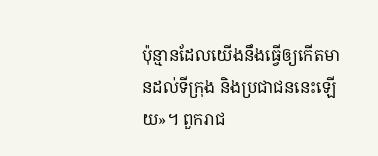ប៉ុន្មានដែលយើងនឹងធ្វើឲ្យកើតមានដល់ទីក្រុង និងប្រជាជននេះឡើយ»។ ពួករាជ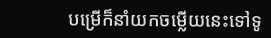បម្រើក៏នាំយកចម្លើយនេះទៅទូ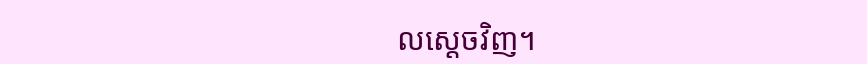លស្ដេចវិញ។